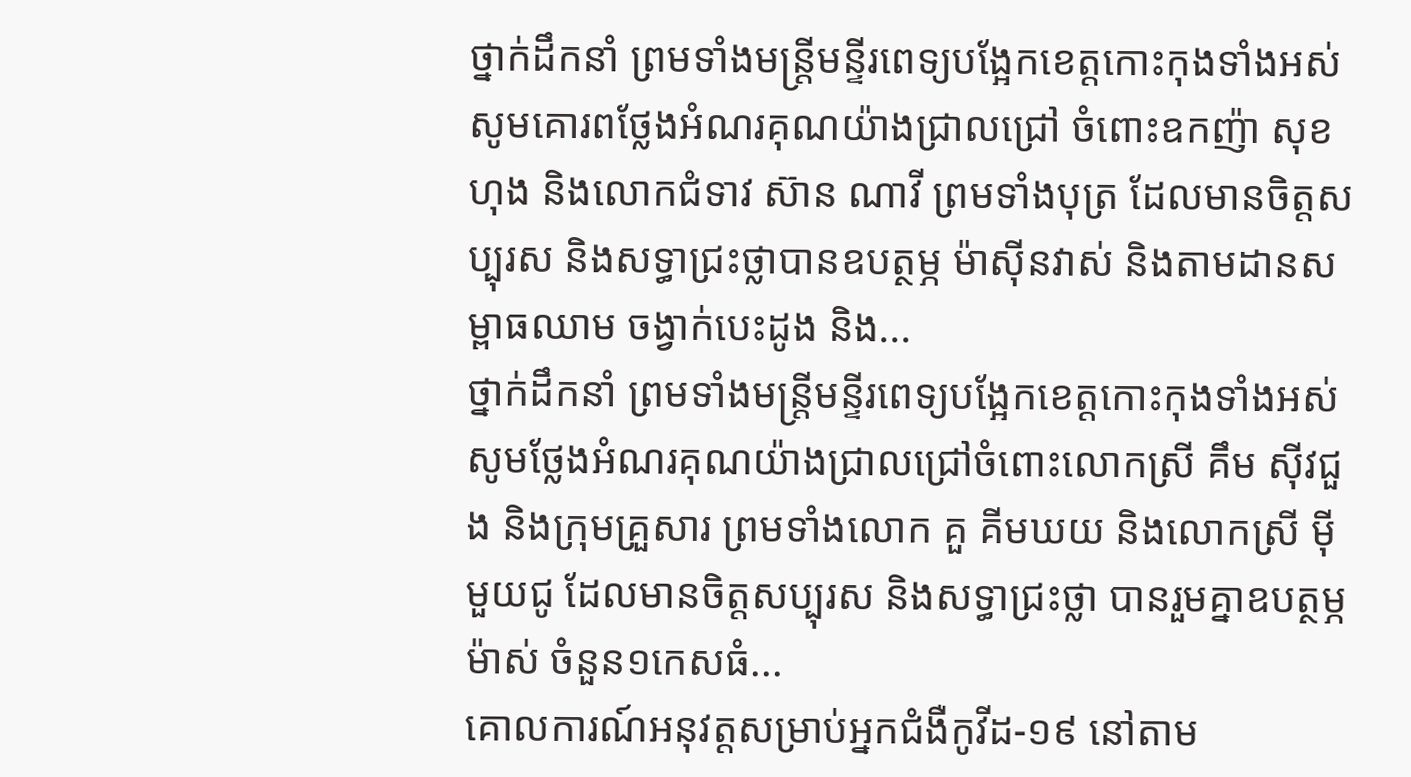ថ្នាក់ដឹកនាំ ព្រមទាំងមន្ត្រីមន្ទីរពេទ្យបង្អែកខេត្តកោះកុងទាំងអស់ សូមគោរពថ្លែងអំណរគុណយ៉ាងជ្រាលជ្រៅ ចំពោះឧកញ៉ា សុខ ហុង និងលោកជំទាវ ស៊ាន ណាវី ព្រមទាំងបុត្រ ដែលមានចិត្តសប្បុរស និងសទ្ធាជ្រះថ្លាបានឧបត្ថម្ភ ម៉ាស៊ីនវាស់ និងតាមដានសម្ពាធឈាម ចង្វាក់បេះដូង និង...
ថ្នាក់ដឹកនាំ ព្រមទាំងមន្ត្រីមន្ទីរពេទ្យបង្អែកខេត្តកោះកុងទាំងអស់ សូមថ្លែងអំណរគុណយ៉ាងជ្រាលជ្រៅចំពោះលោកស្រី គឹម ស៊ីវជួង និងក្រុមគ្រួសារ ព្រមទាំងលោក គួ គីមឃយ និងលោកស្រី ម៉ី មួយជូ ដែលមានចិត្តសប្បុរស និងសទ្ធាជ្រះថ្លា បានរួមគ្នាឧបត្ថម្ភ ម៉ាស់ ចំនួន១កេសធំ...
គោលការណ៍អនុវត្តសម្រាប់អ្នកជំងឺកូវីដ-១៩ នៅតាម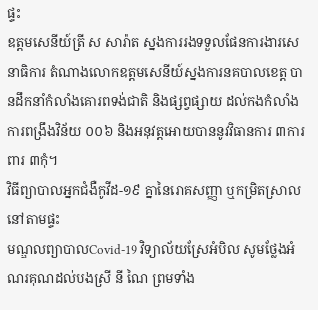ផ្ទះ
ឧត្តមសេនីយ៍ត្រី ស សារ៉ាត ស្នងការរងទទួលផែនការងារសេនាធិការ តំណាងលោកឧត្តមសេនីយ៍ស្នងការនគបាលខេត្ត បានដឹកនាំកំលាំងគោរពទង់ជាតិ និងផ្សព្វផ្សាយ ដល់កងកំលាំង ការពង្រឹងវិន័យ ០០៦ និងអនុវត្តអោយបាននូវវិធានការ ៣ការពារ ៣កុំ។
វិធីព្យាបាលអ្នកជំងឺកូវីដ-១៩ គ្នានៃរោគសញ្ញា ឬកម្រិតស្រាល នៅតាមផ្ទះ
មណ្ឌលព្យាបាលCovid-19 វិទ្យាល័យស្រែអំបិល សូមថ្លែងអំណរគុណដល់បងស្រី នី ណៃ ព្រមទាំង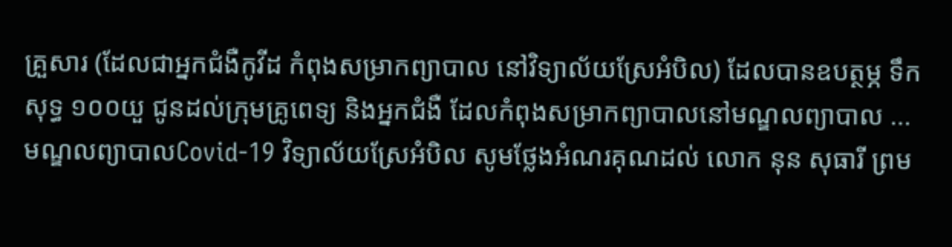គ្រួសារ (ដែលជាអ្នកជំងឺកូវីដ កំពុងសម្រាកព្យាបាល នៅវិទ្យាល័យស្រែអំបិល) ដែលបានឧបត្ថម្ភ ទឹកសុទ្ធ ១០០យួ ជូនដល់ក្រុមគ្រូពេទ្យ និងអ្នកជំងឺ ដែលកំពុងសម្រាកព្យាបាលនៅមណ្ឌលព្យាបាល ...
មណ្ឌលព្យាបាលCovid-19 វិទ្យាល័យស្រែអំបិល សូមថ្លែងអំណរគុណដល់ លោក នុន សុធារី ព្រម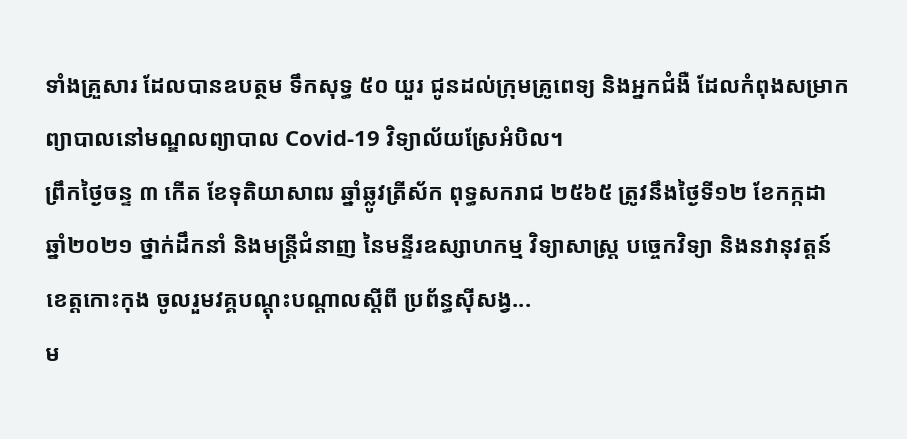ទាំងគ្រួសារ ដែលបានឧបត្ថម ទឹកសុទ្ធ ៥០ យួរ ជូនដល់ក្រុមគ្រូពេទ្យ និងអ្នកជំងឺ ដែលកំពុងសម្រាកព្យាបាលនៅមណ្ឌលព្យាបាល Covid-19 វិទ្យាល័យស្រែអំបិល។
ព្រឹកថ្ងៃចន្ទ ៣ កើត ខែទុតិយាសាឍ ឆ្នាំឆ្លូវត្រីស័ក ពុទ្ធសករាជ ២៥៦៥ ត្រូវនឹងថ្ងៃទី១២ ខែកក្កដា ឆ្នាំ២០២១ ថ្នាក់ដឹកនាំ និងមន្ត្រីជំនាញ នៃមន្ទីរឧស្សាហកម្ម វិទ្យាសាស្រ្ត បច្ចេកវិទ្យា និងនវានុវត្តន៍ខេត្តកោះកុង ចូលរួមវគ្គបណ្តុះបណ្តាលស្តីពី ប្រព័ន្ធស៊ីសង្វ...
ម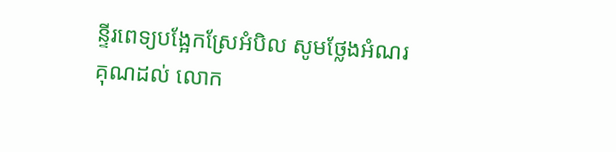ន្ទីរពេទ្យបង្អែកស្រែអំបិល សូមថ្លែងអំណរគុណដល់ លោក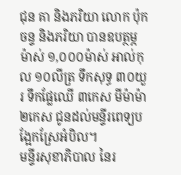ជុន គា និងភរិយា លោក ប៉ុក ចន្ទ និងភរិយា បានឧបត្ថម្ភ ម៉ាស់ ១,០០០ម៉ាស់ អាល់កុល ១០លីត្រ ទឹកសុទ្ធ ៣០យួរ ទឹកផ្លែឈើ ៣កេស មីម៉ាម៉ា ២កេស ជូនដល់មន្ទីរពេទ្យបង្អែកស្រែអំបិល។
មន្ទីរសុខាភិបាល នៃរ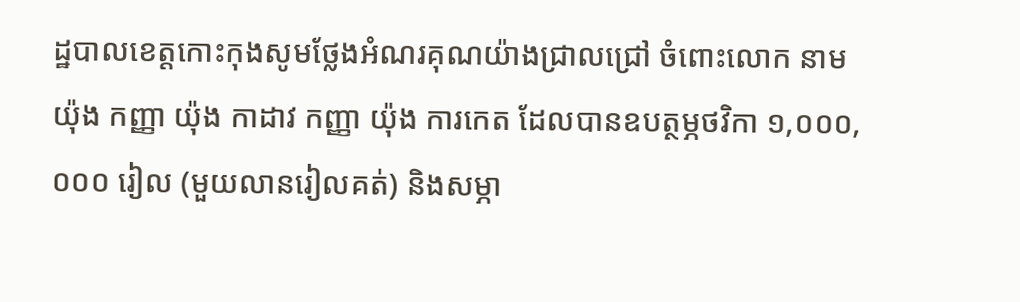ដ្ឋបាលខេត្តកោះកុងសូមថ្លែងអំណរគុណយ៉ាងជ្រាលជ្រៅ ចំពោះលោក នាម យ៉ុង កញ្ញា យ៉ុង កាដាវ កញ្ញា យ៉ុង ការកេត ដែលបានឧបត្ថម្ភថវិកា ១,០០០,០០០ រៀល (មួយលានរៀលគត់) និងសម្ភា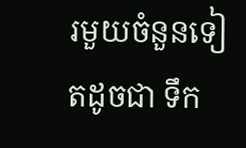រមួយចំនួនទៀតដូចជា ទឹក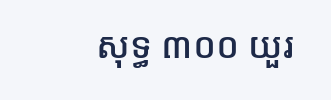សុទ្ធ ៣០០ យួរ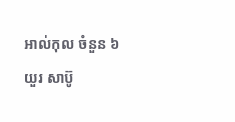អាល់កុល ចំនួន ៦ យួរ សាប៊ូ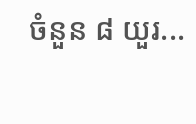ចំនួន ៨ យួរ...